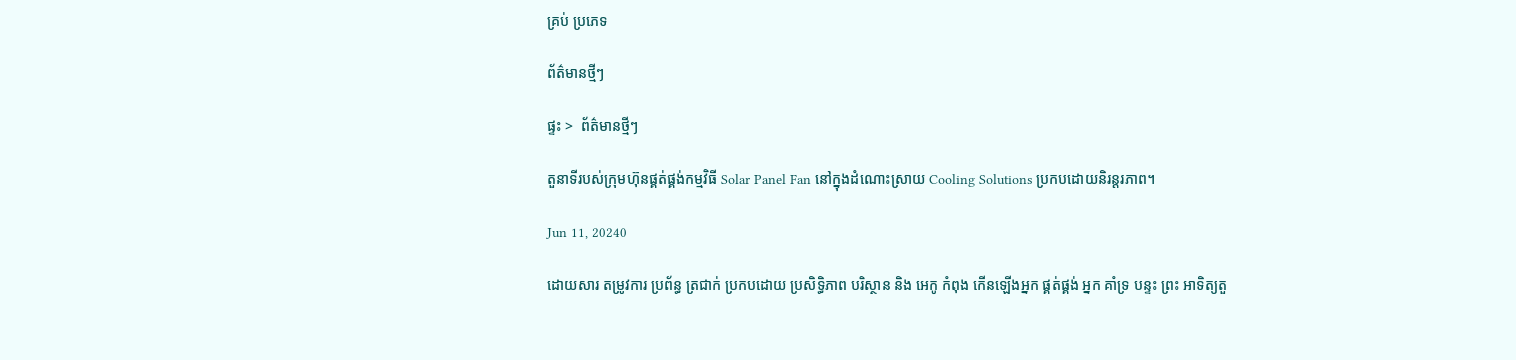គ្រប់ ប្រភេទ

ព័ត៌មានថ្មីៗ

ផ្ទះ >  ព័ត៌មានថ្មីៗ

តួនាទីរបស់ក្រុមហ៊ុនផ្គត់ផ្គង់កម្មវិធី Solar Panel Fan នៅក្នុងដំណោះស្រាយ Cooling Solutions ប្រកបដោយនិរន្តរភាព។

Jun 11, 20240

ដោយសារ តម្រូវការ ប្រព័ន្ធ ត្រជាក់ ប្រកបដោយ ប្រសិទ្ធិភាព បរិស្ថាន និង អេកូ កំពុង កើនឡើងអ្នក ផ្គត់ផ្គង់ អ្នក គាំទ្រ បន្ទះ ព្រះ អាទិត្យតួ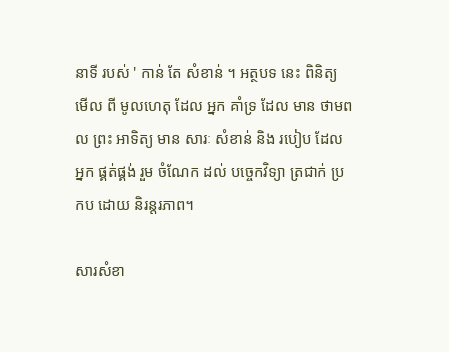នាទី របស់ ' កាន់ តែ សំខាន់ ។ អត្ថបទ នេះ ពិនិត្យ មើល ពី មូលហេតុ ដែល អ្នក គាំទ្រ ដែល មាន ថាមពល ព្រះ អាទិត្យ មាន សារៈ សំខាន់ និង របៀប ដែល អ្នក ផ្គត់ផ្គង់ រួម ចំណែក ដល់ បច្ចេកវិទ្យា ត្រជាក់ ប្រកប ដោយ និរន្តរភាព។

សារសំខា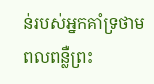ន់របស់អ្នកគាំទ្រថាមពលពន្លឺព្រះ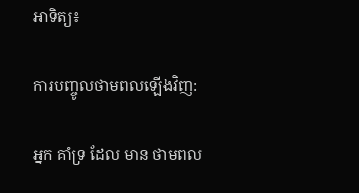អាទិត្យ៖

ការបញ្ចូលថាមពលឡើងវិញ:

អ្នក គាំទ្រ ដែល មាន ថាមពល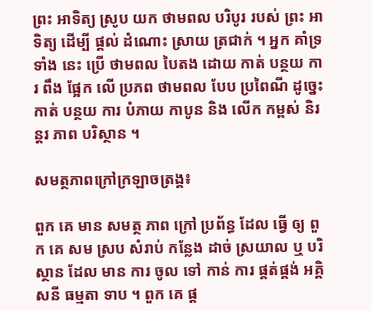ព្រះ អាទិត្យ ស្រូប យក ថាមពល បរិបូរ របស់ ព្រះ អាទិត្យ ដើម្បី ផ្តល់ ដំណោះ ស្រាយ ត្រជាក់ ។ អ្នក គាំទ្រ ទាំង នេះ ប្រើ ថាមពល បៃតង ដោយ កាត់ បន្ថយ ការ ពឹង ផ្អែក លើ ប្រភព ថាមពល បែប ប្រពៃណី ដូច្នេះ កាត់ បន្ថយ ការ បំភាយ កាបូន និង លើក កម្ពស់ និរន្តរ ភាព បរិស្ថាន ។

សមត្ថភាពក្រៅក្រឡាចត្រង្គ៖

ពួក គេ មាន សមត្ថ ភាព ក្រៅ ប្រព័ន្ធ ដែល ធ្វើ ឲ្យ ពួក គេ សម ស្រប សំរាប់ កន្លែង ដាច់ ស្រយាល ឬ បរិស្ថាន ដែល មាន ការ ចូល ទៅ កាន់ ការ ផ្គត់ផ្គង់ អគ្គិសនី ធម្មតា ទាប ។ ពួក គេ ផ្ត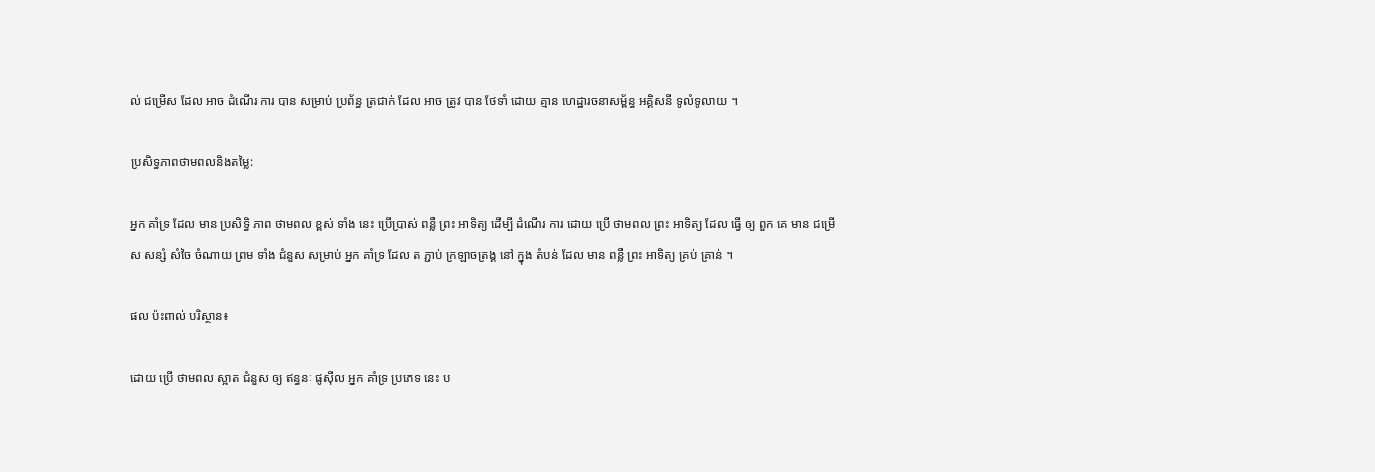ល់ ជម្រើស ដែល អាច ដំណើរ ការ បាន សម្រាប់ ប្រព័ន្ធ ត្រជាក់ ដែល អាច ត្រូវ បាន ថែទាំ ដោយ គ្មាន ហេដ្ឋារចនាសម្ព័ន្ធ អគ្គិសនី ទូលំទូលាយ ។

ប្រសិទ្ធភាពថាមពលនិងតម្លៃ:

អ្នក គាំទ្រ ដែល មាន ប្រសិទ្ធិ ភាព ថាមពល ខ្ពស់ ទាំង នេះ ប្រើប្រាស់ ពន្លឺ ព្រះ អាទិត្យ ដើម្បី ដំណើរ ការ ដោយ ប្រើ ថាមពល ព្រះ អាទិត្យ ដែល ធ្វើ ឲ្យ ពួក គេ មាន ជម្រើស សន្សំ សំចៃ ចំណាយ ព្រម ទាំង ជំនួស សម្រាប់ អ្នក គាំទ្រ ដែល ត ភ្ជាប់ ក្រឡាចត្រង្គ នៅ ក្នុង តំបន់ ដែល មាន ពន្លឺ ព្រះ អាទិត្យ គ្រប់ គ្រាន់ ។

ផល ប៉ះពាល់ បរិស្ថាន៖

ដោយ ប្រើ ថាមពល ស្អាត ជំនួស ឲ្យ ឥន្ធនៈ ផូស៊ីល អ្នក គាំទ្រ ប្រភេទ នេះ ប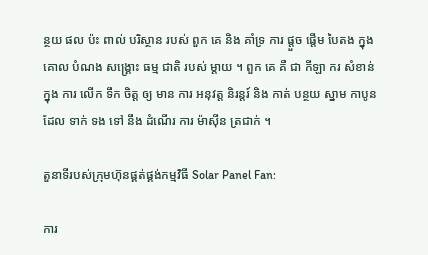ន្ថយ ផល ប៉ះ ពាល់ បរិស្ថាន របស់ ពួក គេ និង គាំទ្រ ការ ផ្តួច ផ្តើម បៃតង ក្នុង គោល បំណង សង្គ្រោះ ធម្ម ជាតិ របស់ ម្តាយ ។ ពួក គេ គឺ ជា កីឡា ករ សំខាន់ ក្នុង ការ លើក ទឹក ចិត្ត ឲ្យ មាន ការ អនុវត្ត និរន្តរ៍ និង កាត់ បន្ថយ ស្នាម កាបូន ដែល ទាក់ ទង ទៅ នឹង ដំណើរ ការ ម៉ាស៊ីន ត្រជាក់ ។

តួនាទីរបស់ក្រុមហ៊ុនផ្គត់ផ្គង់កម្មវិធី Solar Panel Fan:

ការ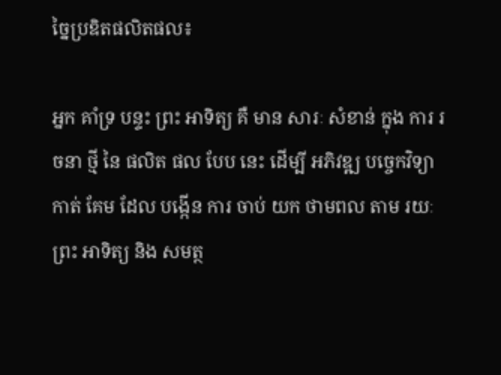ច្នៃប្រឌិតផលិតផល៖

អ្នក គាំទ្រ បន្ទះ ព្រះ អាទិត្យ គឺ មាន សារៈ សំខាន់ ក្នុង ការ រចនា ថ្មី នៃ ផលិត ផល បែប នេះ ដើម្បី អភិវឌ្ឍ បច្ចេកវិទ្យា កាត់ គែម ដែល បង្កើន ការ ចាប់ យក ថាមពល តាម រយៈ ព្រះ អាទិត្យ និង សមត្ថ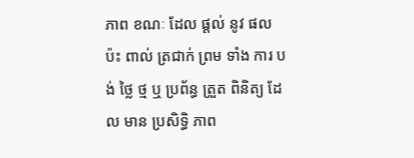ភាព ខណៈ ដែល ផ្តល់ នូវ ផល ប៉ះ ពាល់ ត្រជាក់ ព្រម ទាំង ការ បង់ ថ្លៃ ថ្ម ឬ ប្រព័ន្ធ ត្រួត ពិនិត្យ ដែល មាន ប្រសិទ្ធិ ភាព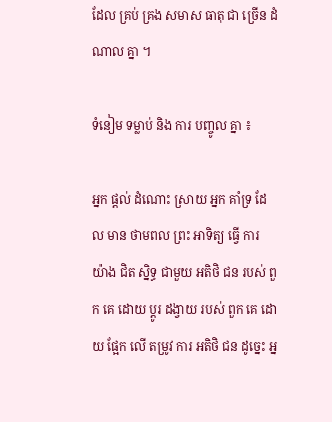ដែល គ្រប់ គ្រង សមាស ធាតុ ជា ច្រើន ដំណាល គ្នា ។

ទំនៀម ទម្លាប់ និង ការ បញ្ចូល គ្នា ៖

អ្នក ផ្តល់ ដំណោះ ស្រាយ អ្នក គាំទ្រ ដែល មាន ថាមពល ព្រះ អាទិត្យ ធ្វើ ការ យ៉ាង ជិត ស្និទ្ធ ជាមួយ អតិថិ ជន របស់ ពួក គេ ដោយ ប្តូរ ដង្វាយ របស់ ពួក គេ ដោយ ផ្អែក លើ តម្រូវ ការ អតិថិ ជន ដូច្នេះ អ្ន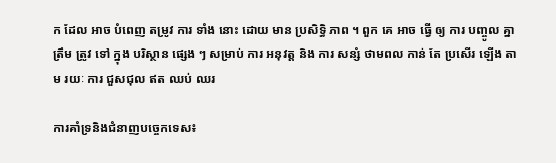ក ដែល អាច បំពេញ តម្រូវ ការ ទាំង នោះ ដោយ មាន ប្រសិទ្ធិ ភាព ។ ពួក គេ អាច ធ្វើ ឲ្យ ការ បញ្ចូល គ្នា ត្រឹម ត្រូវ ទៅ ក្នុង បរិស្ថាន ផ្សេង ៗ សម្រាប់ ការ អនុវត្ត និង ការ សន្សំ ថាមពល កាន់ តែ ប្រសើរ ឡើង តាម រយៈ ការ ជួសជុល ឥត ឈប់ ឈរ

ការគាំទ្រនិងជំនាញបច្ចេកទេស៖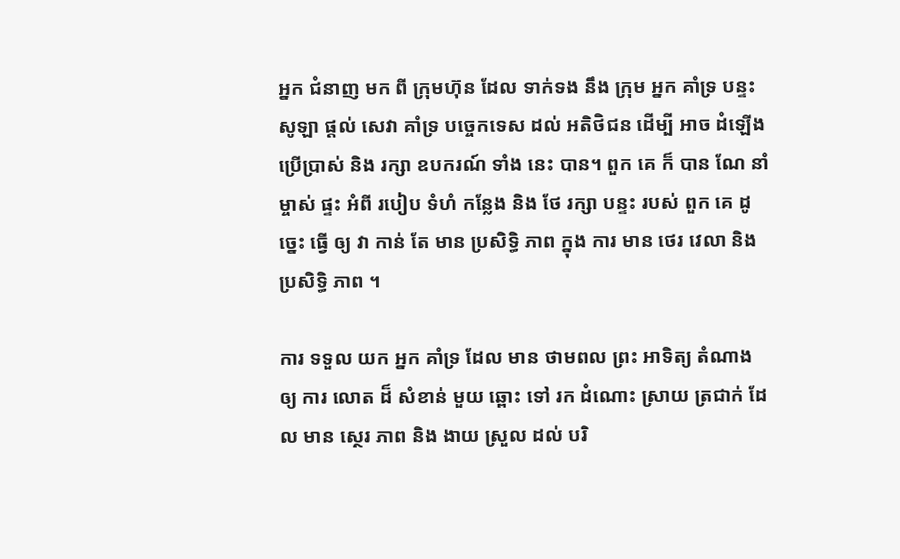អ្នក ជំនាញ មក ពី ក្រុមហ៊ុន ដែល ទាក់ទង នឹង ក្រុម អ្នក គាំទ្រ បន្ទះ សូឡា ផ្ដល់ សេវា គាំទ្រ បច្ចេកទេស ដល់ អតិថិជន ដើម្បី អាច ដំឡើង ប្រើប្រាស់ និង រក្សា ឧបករណ៍ ទាំង នេះ បាន។ ពួក គេ ក៏ បាន ណែ នាំ ម្ចាស់ ផ្ទះ អំពី របៀប ទំហំ កន្លែង និង ថែ រក្សា បន្ទះ របស់ ពួក គេ ដូច្នេះ ធ្វើ ឲ្យ វា កាន់ តែ មាន ប្រសិទ្ធិ ភាព ក្នុង ការ មាន ថេរ វេលា និង ប្រសិទ្ធិ ភាព ។

ការ ទទួល យក អ្នក គាំទ្រ ដែល មាន ថាមពល ព្រះ អាទិត្យ តំណាង ឲ្យ ការ លោត ដ៏ សំខាន់ មួយ ឆ្ពោះ ទៅ រក ដំណោះ ស្រាយ ត្រជាក់ ដែល មាន ស្ថេរ ភាព និង ងាយ ស្រួល ដល់ បរិ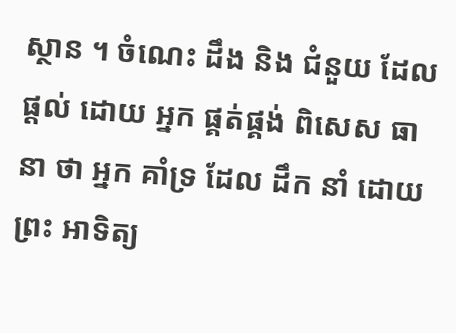ស្ថាន ។ ចំណេះ ដឹង និង ជំនួយ ដែល ផ្តល់ ដោយ អ្នក ផ្គត់ផ្គង់ ពិសេស ធានា ថា អ្នក គាំទ្រ ដែល ដឹក នាំ ដោយ ព្រះ អាទិត្យ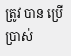ត្រូវ បាន ប្រើប្រាស់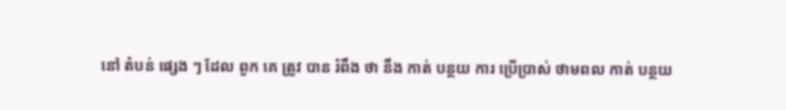នៅ តំបន់ ផ្សេង ៗ ដែល ពួក គេ ត្រូវ បាន រំពឹង ថា នឹង កាត់ បន្ថយ ការ ប្រើប្រាស់ ថាមពល កាត់ បន្ថយ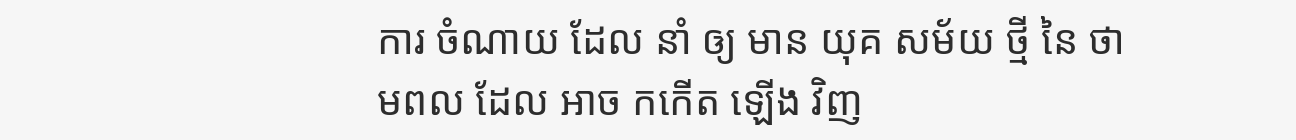ការ ចំណាយ ដែល នាំ ឲ្យ មាន យុគ សម័យ ថ្មី នៃ ថាមពល ដែល អាច កកើត ឡើង វិញ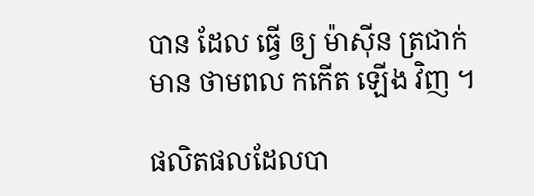បាន ដែល ធ្វើ ឲ្យ ម៉ាស៊ីន ត្រជាក់ មាន ថាមពល កកើត ឡើង វិញ ។

ផលិតផលដែលបា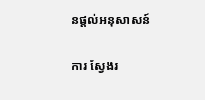នផ្តល់អនុសាសន៍

ការ ស្វែងរ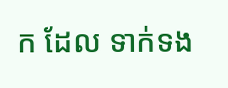ក ដែល ទាក់ទង